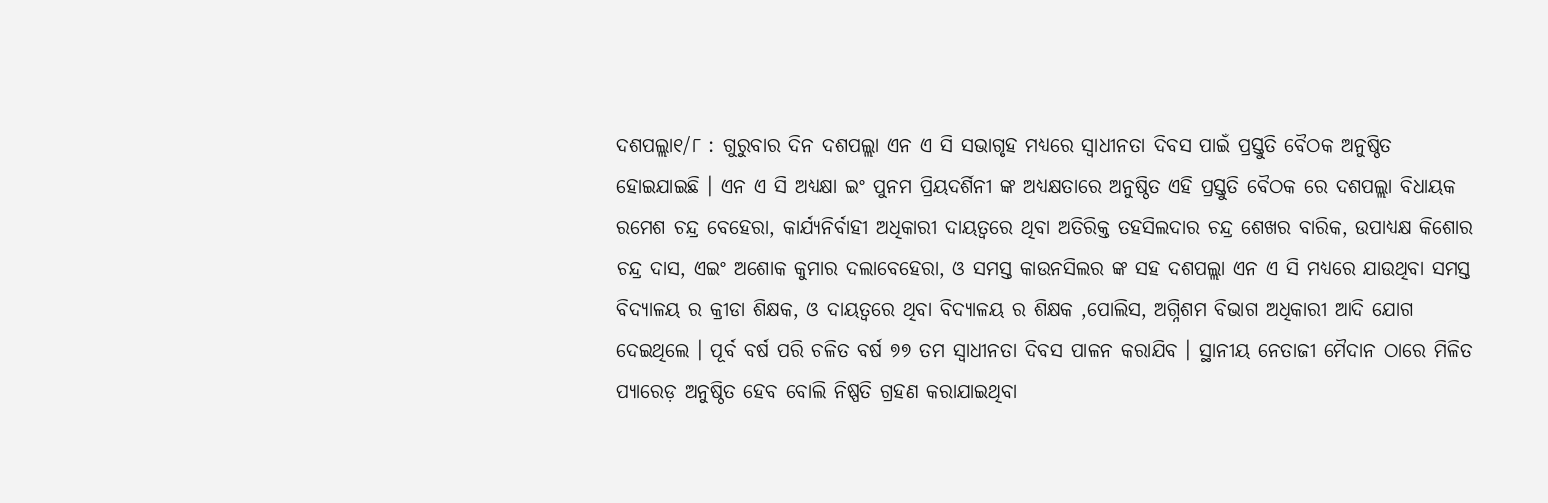ଦଶପଲ୍ଲା୧/୮ : ଗୁରୁବାର ଦିନ ଦଶପଲ୍ଲା ଏନ ଏ ସି ସଭାଗୃହ ମଧ୍ୟରେ ସ୍ବାଧୀନତା ଦିବସ ପାଇଁ ପ୍ରସ୍ତୁତି ବୈଠକ ଅନୁଷ୍ଠିତ ହୋଇଯାଇଛି । ଏନ ଏ ସି ଅଧ୍ୟକ୍ଷା ଇଂ ପୁନମ ପ୍ରିୟଦର୍ଶିନୀ ଙ୍କ ଅଧ୍ୟକ୍ଷତାରେ ଅନୁଷ୍ଠିତ ଏହି ପ୍ରସ୍ତୁତି ବୈଠକ ରେ ଦଶପଲ୍ଲା ବିଧାୟକ ରମେଶ ଚନ୍ଦ୍ର ବେହେରା, କାର୍ଯ୍ୟନିର୍ବାହୀ ଅଧିକାରୀ ଦାୟତ୍ୱରେ ଥିବା ଅତିରିକ୍ତ ତହସିଲଦାର ଚନ୍ଦ୍ର ଶେଖର ବାରିକ, ଉପାଧ୍ୟକ୍ଷ କିଶୋର ଚନ୍ଦ୍ର ଦାସ, ଏଇଂ ଅଶୋକ କୁମାର ଦଲାବେହେରା, ଓ ସମସ୍ତ କାଉନସିଲର ଙ୍କ ସହ ଦଶପଲ୍ଲା ଏନ ଏ ସି ମଧ୍ୟରେ ଯାଉଥିବା ସମସ୍ତ ବିଦ୍ୟାଳୟ ର କ୍ରୀଡା ଶିକ୍ଷକ, ଓ ଦାୟତ୍ୱରେ ଥିବା ବିଦ୍ୟାଳୟ ର ଶିକ୍ଷକ ,ପୋଲିସ, ଅଗ୍ନିଶମ ବିଭାଗ ଅଧିକାରୀ ଆଦି ଯୋଗ ଦେଇଥିଲେ । ପୂର୍ବ ବର୍ଷ ପରି ଚଳିତ ବର୍ଷ ୭୭ ତମ ସ୍ବାଧୀନତା ଦିବସ ପାଳନ କରାଯିବ । ସ୍ଥାନୀୟ ନେତାଜୀ ମୈଦାନ ଠାରେ ମିଳିତ ପ୍ୟାରେଡ଼ ଅନୁଷ୍ଠିତ ହେବ ବୋଲି ନିଷ୍ପତି ଗ୍ରହଣ କରାଯାଇଥିବା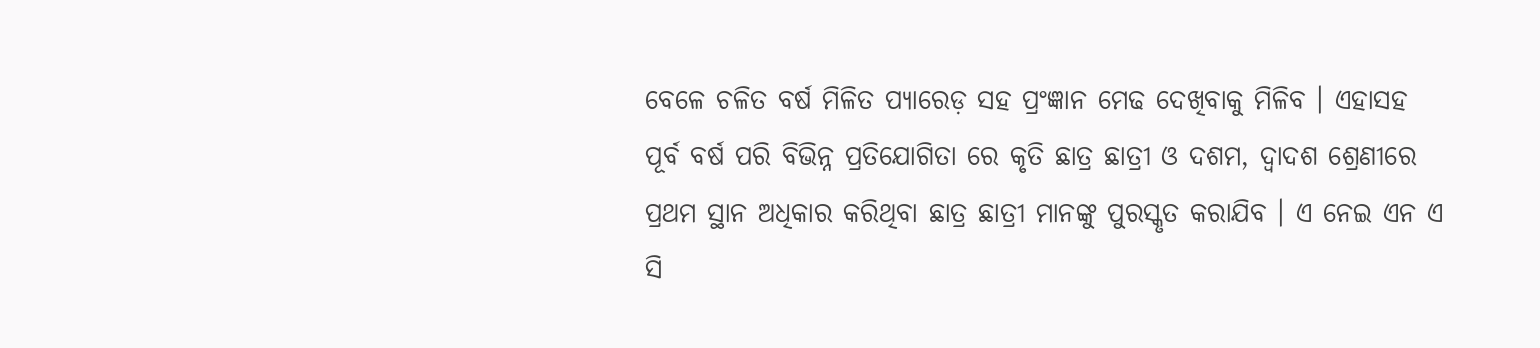ବେଳେ ଚଳିତ ବର୍ଷ ମିଳିତ ପ୍ୟାରେଡ଼ ସହ ପ୍ରଂଜ୍ଞାନ ମେଢ ଦେଖିବାକୁ ମିଳିବ । ଏହାସହ ପୂର୍ବ ବର୍ଷ ପରି ବିଭିନ୍ନ ପ୍ରତିଯୋଗିତା ରେ କୃତି ଛାତ୍ର ଛାତ୍ରୀ ଓ ଦଶମ, ଦ୍ଵାଦଶ ଶ୍ରେଣୀରେ ପ୍ରଥମ ସ୍ଥାନ ଅଧିକାର କରିଥିବା ଛାତ୍ର ଛାତ୍ରୀ ମାନଙ୍କୁ ପୁରସ୍କୃତ କରାଯିବ । ଏ ନେଇ ଏନ ଏ ସି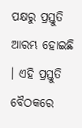ପକ୍ଷରୁ ପ୍ରସ୍ତୁତି ଆରମ୍ଭ ହୋଇଛି । ଏହି ପ୍ରସ୍ତୁତି ବୈଠକରେ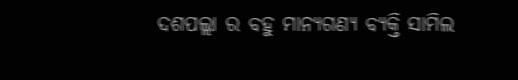ଦଶପଲ୍ଲା ର ବହୁ ମାନ୍ୟଗଣ୍ୟ ବ୍ୟକ୍ତି ସାମିଲ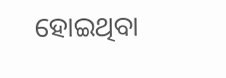ହୋଇଥିବା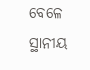ବେଳେ ସ୍ଥାନୀୟ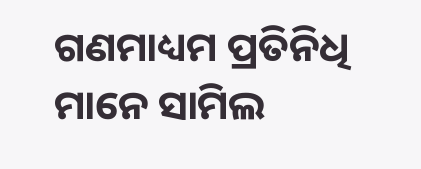ଗଣମାଧ୍ୟମ ପ୍ରତିନିଧି ମାନେ ସାମିଲ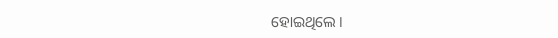ହୋଇଥିଲେ ।